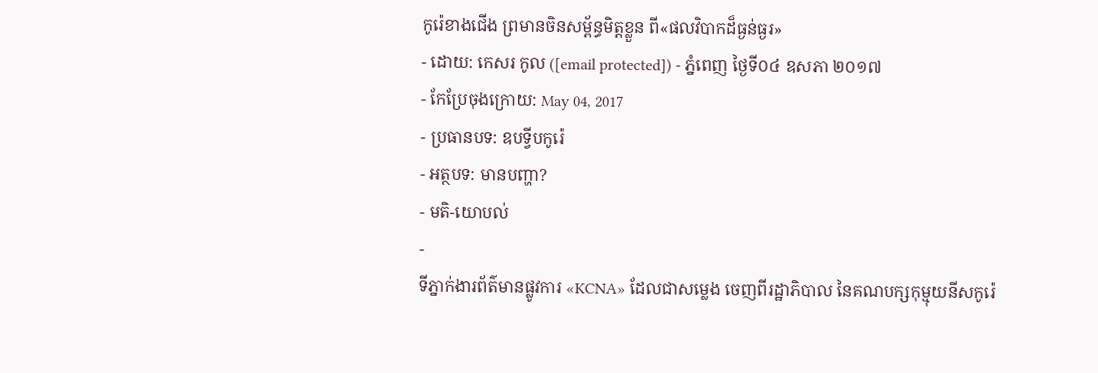កូរ៉េខាងជើង ព្រមានចិនសម្ព័ន្ធមិត្តខ្លួន ពី«ផលវិបាកដ៏ធ្ងន់ធ្ងរ»
- ដោយ: កេសរ កូល ([email protected]) - ភ្នំពេញ ថ្ងៃទី០៤ ឧសភា ២០១៧
- កែប្រែចុងក្រោយ: May 04, 2017
- ប្រធានបទ: ឧបទ្វីបកូរ៉េ
- អត្ថបទ: មានបញ្ហា?
- មតិ-យោបល់
-
ទីភ្នាក់ងារព័ត៌មានផ្លូវការ «KCNA» ដែលជាសម្លេង ចេញពីរដ្ឋាភិបាល នៃគណបក្សកុម្មុយនីសកូរ៉េ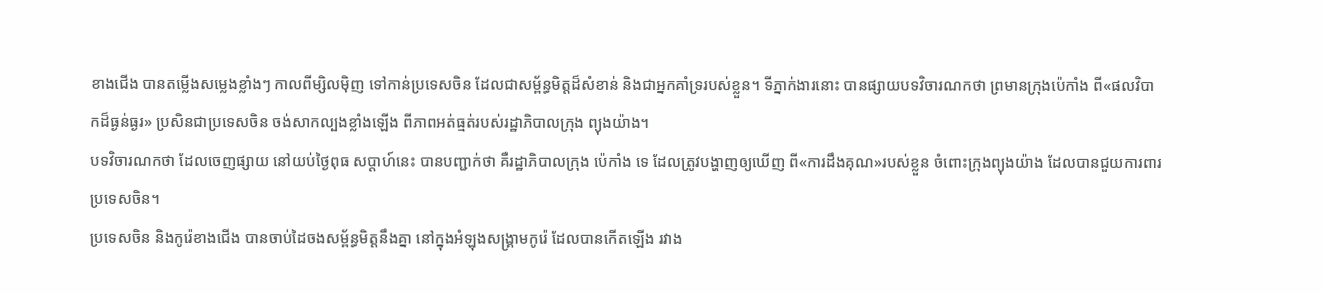ខាងជើង បានតម្លើងសម្លេងខ្លាំងៗ កាលពីម្សិលម៉ិញ ទៅកាន់ប្រទេសចិន ដែលជាសម្ព័ន្ធមិត្តដ៏សំខាន់ និងជាអ្នកគាំទ្ររបស់ខ្លួន។ ទីភ្នាក់ងារនោះ បានផ្សាយបទវិចារណកថា ព្រមានក្រុងប៉េកាំង ពី«ផលវិបាកដ៏ធ្ងន់ធ្ងរ» ប្រសិនជាប្រទេសចិន ចង់សាកល្បងខ្លាំងឡើង ពីភាពអត់ធ្មត់របស់រដ្ឋាភិបាលក្រុង ព្យុងយ៉ាង។
បទវិចារណកថា ដែលចេញផ្សាយ នៅយប់ថ្ងៃពុធ សប្ដាហ៍នេះ បានបញ្ជាក់ថា គឺរដ្ឋាភិបាលក្រុង ប៉េកាំង ទេ ដែលត្រូវបង្ហាញឲ្យឃើញ ពី«ការដឹងគុណ»របស់ខ្លួន ចំពោះក្រុងព្យុងយ៉ាង ដែលបានជួយការពារប្រទេសចិន។
ប្រទេសចិន និងកូរ៉េខាងជើង បានចាប់ដៃចងសម្ព័ន្ធមិត្តនឹងគ្នា នៅក្នុងអំឡុងសង្គ្រាមកូរ៉េ ដែលបានកើតឡើង រវាង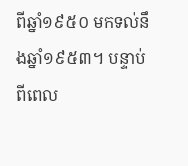ពីឆ្នាំ១៩៥០ មកទល់នឹងឆ្នាំ១៩៥៣។ បន្ទាប់ពីពេល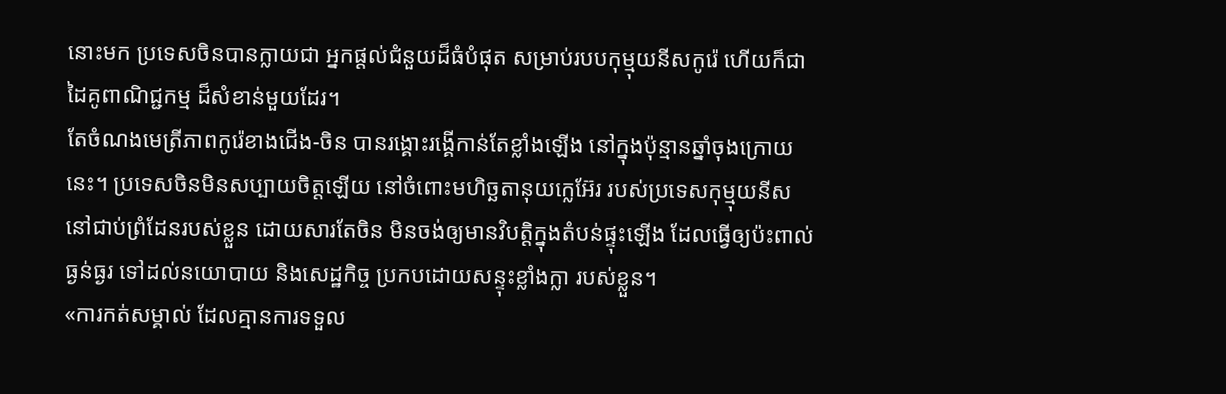នោះមក ប្រទេសចិនបានក្លាយជា អ្នកផ្ដល់ជំនួយដ៏ធំបំផុត សម្រាប់របបកុម្មុយនីសកូរ៉េ ហើយក៏ជាដៃគូពាណិជ្ជកម្ម ដ៏សំខាន់មួយដែរ។
តែចំណងមេត្រីភាពកូរ៉េខាងជើង-ចិន បានរង្គោះរង្គើកាន់តែខ្លាំងឡើង នៅក្នុងប៉ុន្មានឆ្នាំចុងក្រោយនេះ។ ប្រទេសចិនមិនសប្បាយចិត្តឡើយ នៅចំពោះមហិច្ឆតានុយក្លេអ៊ែរ របស់ប្រទេសកុម្មុយនីស នៅជាប់ព្រំដែនរបស់ខ្លួន ដោយសារតែចិន មិនចង់ឲ្យមានវិបត្តិក្នុងតំបន់ផ្ទុះឡើង ដែលធ្វើឲ្យប៉ះពាល់ធ្ងន់ធ្ងរ ទៅដល់នយោបាយ និងសេដ្ឋកិច្ច ប្រកបដោយសន្ទុះខ្លាំងក្លា របស់ខ្លួន។
«ការកត់សម្គាល់ ដែលគ្មានការទទួល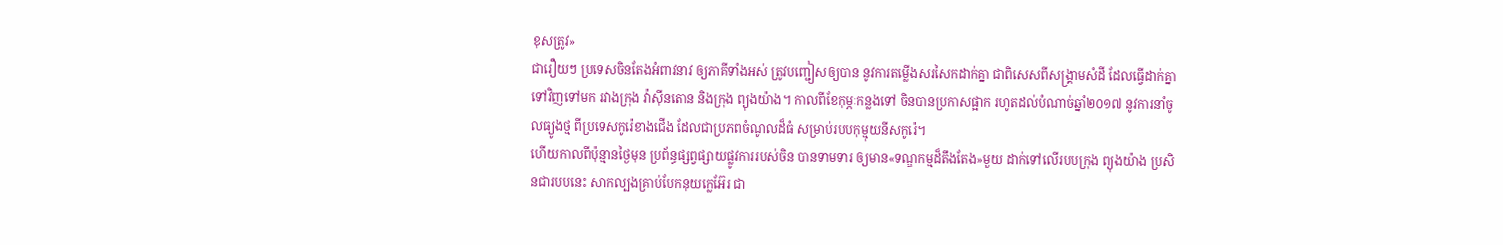ខុសត្រូវ»
ជារឿយៗ ប្រទេសចិនតែងអំពាវនាវ ឲ្យភាគីទាំងអស់ ត្រូវបញ្ជៀសឲ្យបាន នូវការតម្លើងសរសៃកដាក់គ្នា ជាពិសេសពីសង្គ្រាមសំដី ដែលធ្វើដាក់គ្នា ទៅវិញទៅមក រវាងក្រុង វ៉ាស៊ីនតោន និងក្រុង ព្យុងយ៉ាង។ កាលពីខែកុម្ភៈកន្លងទៅ ចិនបានប្រកាសផ្អាក រហូតដល់បំណាច់ឆ្នាំ២០១៧ នូវការនាំចូលធ្យូងថ្ម ពីប្រទេសកូរ៉េខាងជើង ដែលជាប្រភពចំណូលដ៏ធំ សម្រាប់របបកុម្មុយនីសកូរ៉េ។
ហើយកាលពីប៉ុន្មានថ្ងៃមុន ប្រព័ន្ធផ្សព្វផ្សាយផ្លូវការរបស់ចិន បានទាមទារ ឲ្យមាន«ទណ្ឌកម្មដ៏តឹងតែង»មួយ ដាក់ទៅលើរបបក្រុង ព្យុងយ៉ាង ប្រសិនជារបបនេះ សាកល្បងគ្រាប់បែកនុយក្លេអ៊ែរ ជា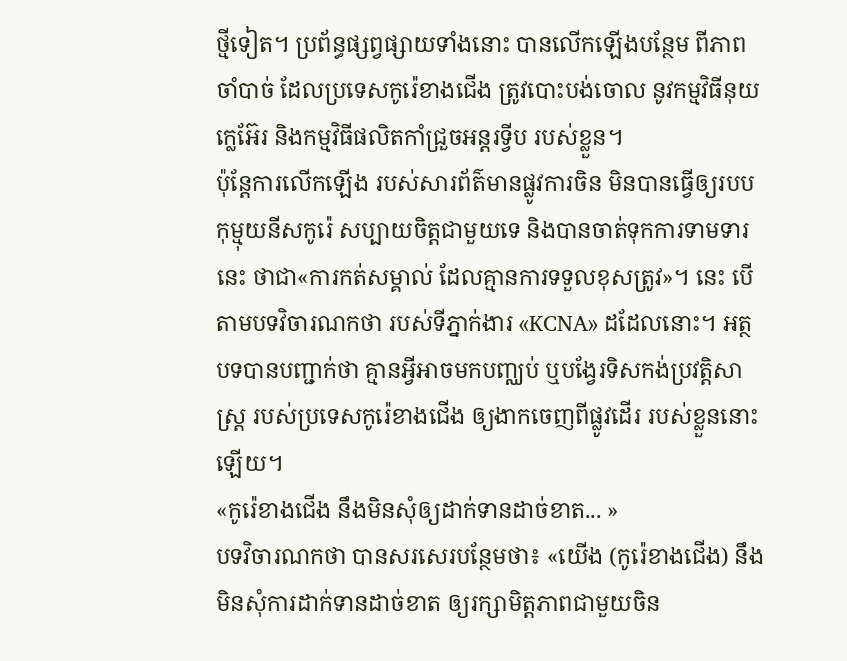ថ្មីទៀត។ ប្រព័ន្ធផ្សព្វផ្សាយទាំងនោះ បានលើកឡើងបន្ថែម ពីភាពចាំបាច់ ដែលប្រទេសកូរ៉េខាងជើង ត្រូវបោះបង់ចោល នូវកម្មវិធីនុយក្លេអ៊ែរ និងកម្មវិធីផលិតកាំជ្រួចអន្តរទ្វីប របស់ខ្លួន។
ប៉ុន្តែការលើកឡើង របស់សារព័ត៌មានផ្លូវការចិន មិនបានធ្វើឲ្យរបបកុម្មុយនីសកូរ៉េ សប្បាយចិត្តជាមួយទេ និងបានចាត់ទុកការទាមទារនេះ ថាជា«ការកត់សម្គាល់ ដែលគ្មានការទទួលខុសត្រូវ»។ នេះ បើតាមបទវិចារណកថា របស់ទីភ្នាក់ងារ «KCNA» ដដែលនោះ។ អត្ថបទបានបញ្ជាក់ថា គ្មានអ្វីអាចមកបញ្ឈប់ ឬបង្វែរទិសកង់ប្រវត្តិសាស្ត្រ របស់ប្រទេសកូរ៉េខាងជើង ឲ្យងាកចេញពីផ្លូវដើរ របស់ខ្លួននោះឡើយ។
«កូរ៉េខាងជើង នឹងមិនសុំឲ្យដាក់ទានដាច់ខាត... »
បទវិចារណកថា បានសរសេរបន្ថែមថា៖ «យើង (កូរ៉េខាងជើង) នឹងមិនសុំការដាក់ទានដាច់ខាត ឲ្យរក្សាមិត្តភាពជាមួយចិន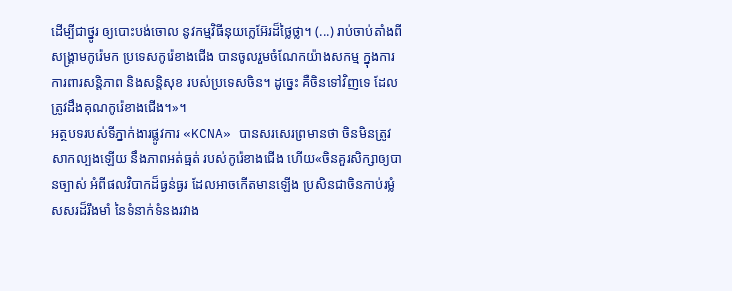ដើម្បីជាថ្នូរ ឲ្យបោះបង់ចោល នូវកម្មវិធីនុយក្លេអ៊ែរដ៏ថ្លៃថ្លា។ (...) រាប់ចាប់តាំងពីសង្គ្រាមកូរ៉េមក ប្រទេសកូរ៉េខាងជើង បានចូលរួមចំណែកយ៉ាងសកម្ម ក្នុងការការពារសន្តិភាព និងសន្តិសុខ របស់ប្រទេសចិន។ ដូច្នេះ គឺចិនទៅវិញទេ ដែលត្រូវដឹងគុណកូរ៉េខាងជើង។»។
អត្ថបទរបស់ទីភ្នាក់ងារផ្លូវការ «KCNA» បានសរសេរព្រមានថា ចិនមិនត្រូវសាកល្បងឡើយ នឹងភាពអត់ធ្មត់ របស់កូរ៉េខាងជើង ហើយ«ចិនគួរសិក្សាឲ្យបានច្បាស់ អំពីផលវិបាកដ៏ធ្ងន់ធ្ងរ ដែលអាចកើតមានឡើង ប្រសិនជាចិនកាប់រម្លំ សសរដ៏រឹងមាំ នៃទំនាក់ទំនងរវាង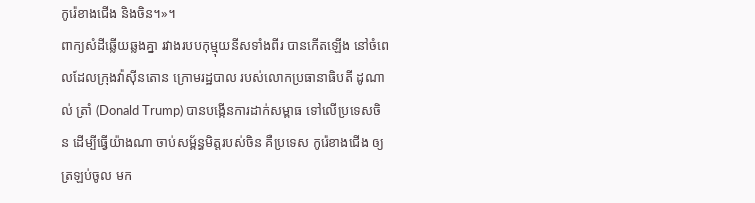កូរ៉េខាងជើង និងចិន។»។
ពាក្យសំដីឆ្លើយឆ្លងគ្នា រវាងរបបកុម្មុយនីសទាំងពីរ បានកើតឡើង នៅចំពេលដែលក្រុងវ៉ាស៊ីនតោន ក្រោមរដ្ឋបាល របស់លោកប្រធានាធិបតី ដូណាល់ ត្រាំ (Donald Trump) បានបង្កើនការដាក់សម្ពាធ ទៅលើប្រទេសចិន ដើម្បីធ្វើយ៉ាងណា ចាប់សម្ព័ន្ធមិត្តរបស់ចិន គឺប្រទេស កូរ៉េខាងជើង ឲ្យត្រឡប់ចូល មក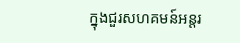ក្នុងជួរសហគមន៍អន្តរ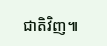ជាតិវិញ៕